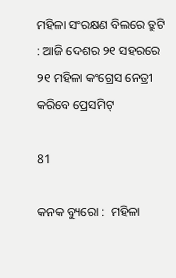ମହିଳା ସଂରକ୍ଷଣ ବିଲରେ ତ୍ରୁଟି : ଆଜି ଦେଶର ୨୧ ସହରରେ ୨୧ ମହିଳା କଂଗ୍ରେସ ନେତ୍ରୀ କରିବେ ପ୍ରେସମିଟ୍

81

କନକ ବ୍ୟୁରୋ :  ମହିଳା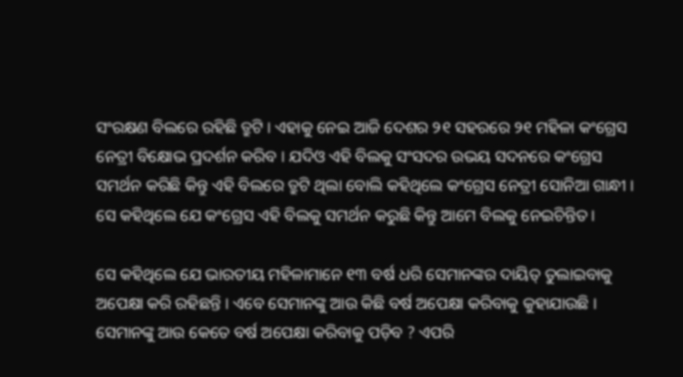ସଂରକ୍ଷଣ ବିଲରେ ରହିଛି ତ୍ରୁଟି । ଏହାକୁ ନେଇ ଆଜି ଦେଶର ୨୧ ସହରରେ ୨୧ ମହିଳା କଂଗ୍ରେସ ନେତ୍ରୀ ବିକ୍ଷୋଭ ପ୍ରଦର୍ଶନ କରିବ । ଯଦିଓ ଏହି ବିଲକୁ ସଂସଦର ଉଭୟ ସଦନରେ କଂଗ୍ରେସ ସମର୍ଥନ କରିଛି କିନ୍ତୁ ଏହି ବିଲରେ ତ୍ରୁଟି ଥିଲା ବୋଲି କହିଥିଲେ କଂଗ୍ରେସ ନେତ୍ରୀ ସୋନିଆ ଗାନ୍ଧୀ । ସେ କହିଥିଲେ ଯେ କଂଗ୍ରେସ ଏହି ବିଲକୁ ସମର୍ଥନ କରୁଛି କିନ୍ତୁ ଆମେ ବିଲକୁ ନେଇଚିନ୍ତିତ ।

ସେ କହିଥିଲେ ଯେ ଭାରତୀୟ ମହିଳାମାନେ ୧୩ ବର୍ଷ ଧରି ସେମାନଙ୍କର ଦାୟିତ୍ ତୁଲାଇବାକୁ ଅପେକ୍ଷା କରି ରହିଛନ୍ତି । ଏବେ ସେମାନଙ୍କୁ ଆଉ କିଛି ବର୍ଷ ଅପେକ୍ଷା କରିବାକୁ କୁହାଯାଉଛି । ସେମାନଙ୍କୁ ଆଉ କେତେ ବର୍ଷ ଅପେକ୍ଷା କରିବାକୁ ପଡ଼ିବ ? ଏପରି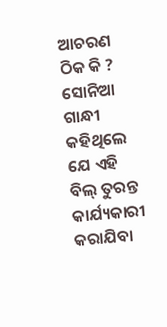ଆଚରଣ ଠିକ କି ? ସୋନିଆ ଗାନ୍ଧୀ କହିଥିଲେ ଯେ ଏହି ବିଲ୍ ତୁରନ୍ତ କାର୍ଯ୍ୟକାରୀ କରାଯିବା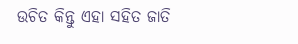ଉଚିତ କିନ୍ତୁ ଏହା ସହିତ ଜାତି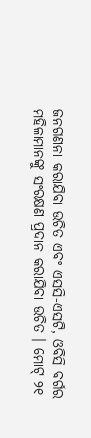ଜନଗଣନା କରାଯିବା ଉଚିତ ଏବଂ ଏସସି-ଏସଟି, ଓବିସି ବର୍ଗର ମହିଳାମାନଙ୍କୁ ସଂରକ୍ଷଣ ପ୍ରଦାନ କରାଯିବା ଉଚିତ । ମୋଟ୍ ୨୧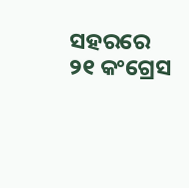ସହରରେ ୨୧ କଂଗ୍ରେସ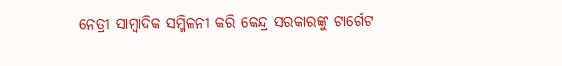ନେତ୍ରୀ ସାମ୍ବାଦିକ ସମ୍ମିଳନୀ କରି କେନ୍ଦ୍ର ସରକାରଙ୍କୁ ଟାର୍ଗେଟ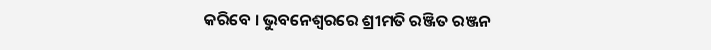କରିବେ । ଭୁବନେଶ୍ୱରରେ ଶ୍ରୀମତି ରଞ୍ଜିତ ରଞ୍ଜନ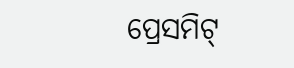ପ୍ରେସମିଟ୍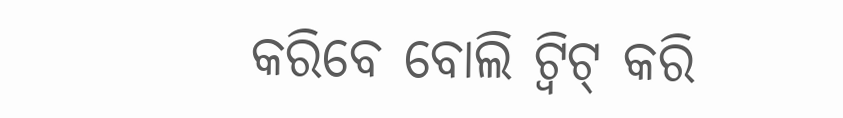କରିବେ ବୋଲି ଟ୍ୱିଟ୍ କରି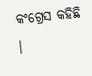କଂଗ୍ରେସ କହିଛି ।